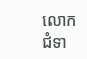លោកជំទា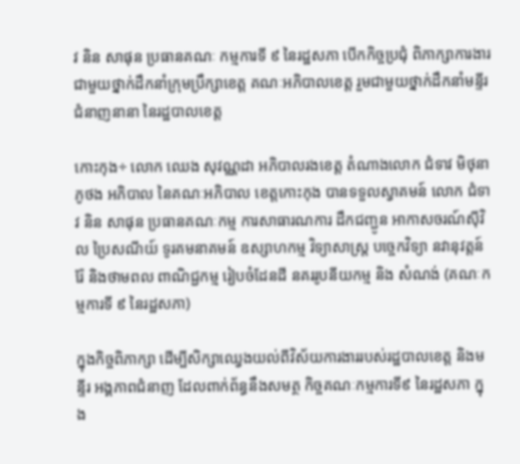វ និន សាផុន ប្រធានគណៈ កម្មការទី ៩ នៃរដ្ឋសភា បើកកិច្ចប្រជុំ ពិភាក្សាការងារ ជាមួយថ្នាក់ដឹកនាំក្រុមប្រឹក្សាខេត្ត គណៈអភិបាលខេត្ត រួមជាមួយថ្នាក់ដឹកនាំមន្ទីរជំនាញនានា នៃរដ្ឋបាលខេត្ត

កោះកុង÷ លោក ឈេង សុវណ្ណដា អភិបាលរងខេត្ត តំណាងលោក ជំទាវ មិថុនា ភូថង អភិបាល នៃគណៈអភិបាល ខេត្តកោះកុង បានទទួលស្វាគមន៍ លោក ជំទាវ និន សាផុន ប្រធានគណៈកម្ម ការសាធារណការ ដឹកជញ្ជូន អាកាសចរណ៍សុីវិល ប្រៃសណីយ៍ ទូរគមនាគមន៍ ឧស្សាហកម្ម វិទ្យាសាស្រ្ត បច្ចេកវិទ្យា នវានុវត្តន៍ រ៉ែ និងថាមពល ពាណិជ្ជកម្ម រៀបចំដែនដី នគររូបនីយកម្ម និង សំណង់ (គណៈកម្មការទី ៩ នៃរដ្ឋសភា)

ក្នុងកិច្ចពិភាក្សា ដើម្បីសិក្សាឈ្វេងយល់ពីវិស័យការងាររបស់រដ្ឋបាលខេត្ត និងមន្ទីរ អង្គភាពជំនាញ ដែលពាក់ព័ន្ធនឹងសមត្ថ កិច្ចគណៈកម្មការទី៩ នៃរដ្ឋសភា ក្នុង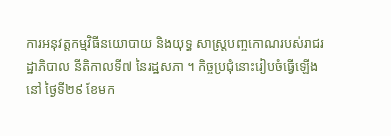ការអនុវត្តកម្មវិធីនយោបាយ និងយុទ្ធ សាស្រ្តបញ្ចកោណរបស់រាជរដ្ឋាភិបាល នីតិកាលទី៧ នៃរដ្ឋសភា ។ កិច្ចប្រជុំនោះរៀបចំធ្វើឡើងនៅ ថ្ងៃទី២៩ ខែមក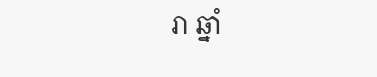រា ឆ្នាំ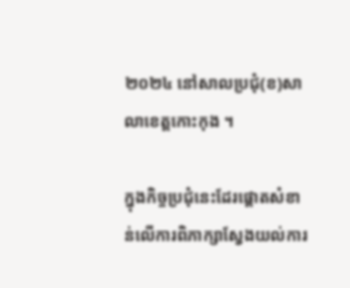២០២៤ នៅសាលប្រជុំ(ខ)សាលាខេត្តកោះកុង ។

ក្នុងកិច្ចប្រជុំនេះដែរផ្ដោតសំខាន់លើការពិភាក្សាស្វែងយល់ការ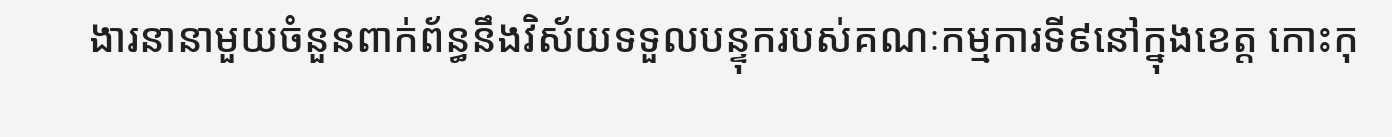ងារនានាមួយចំនួនពាក់ព័ន្ធនឹងវិស័យទទួលបន្ទុករបស់គណៈកម្មការទី៩នៅក្នុងខេត្ត កោះកុ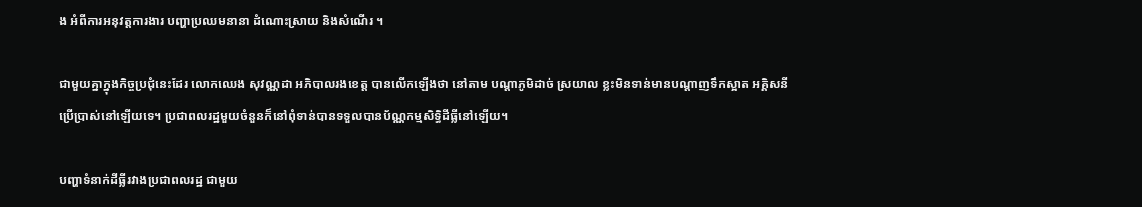ង អំពីការអនុវត្តការងារ បញ្ហាប្រឈមនានា ដំណោះស្រាយ និងសំណើរ ។

ជាមួយគ្នាក្នុងកិច្ចប្រជុំនេះដែរ លោកឈេង សុវណ្ណដា អភិបាលរងខេត្ត បានលើកឡើងថា នៅតាម បណ្ដាភូមិដាច់ ស្រយាល ខ្លះមិនទាន់មានបណ្ដាញទឹកស្អាត អគ្គិសនីប្រើប្រាស់នៅឡើយទេ។ ប្រជាពលរដ្ឋមួយចំនួនក៏នៅពុំទាន់បានទទួលបានប័ណ្ណកម្មសិទ្ធិដីធ្លីនៅឡើយ។

បញ្ហាទំនាក់ដីធ្លីរវាងប្រជាពលរដ្ឋ ជាមួយ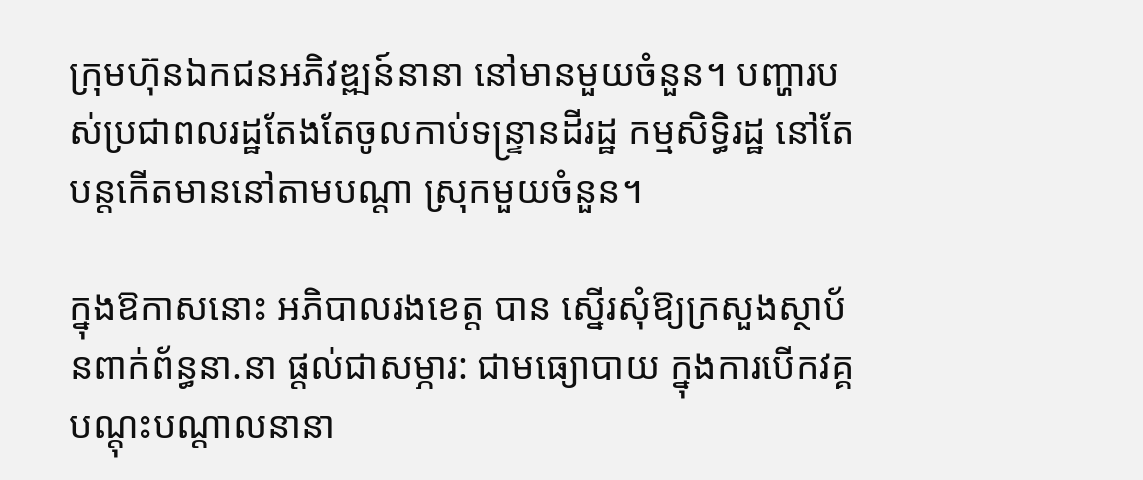ក្រុមហ៊ុនឯកជនអភិវឌ្ឍន៍នានា នៅមានមួយចំនួន។ បញ្ហារបស់ប្រជាពលរដ្ឋតែងតែចូលកាប់ទន្ទ្រានដីរដ្ឋ កម្មសិទ្ធិរដ្ឋ នៅតែបន្តកើតមាននៅតាមបណ្ដា ស្រុកមួយចំនួន។

ក្នុងឱកាសនោះ អភិបាលរងខេត្ត បាន ស្នើរសុំឱ្យក្រសួងស្ថាប័នពាក់ព័ន្ធនា.នា ផ្ដល់ជាសម្ភារ: ជាមធ្យោបាយ ក្នុងការបើកវគ្គបណ្តុះបណ្តាលនានា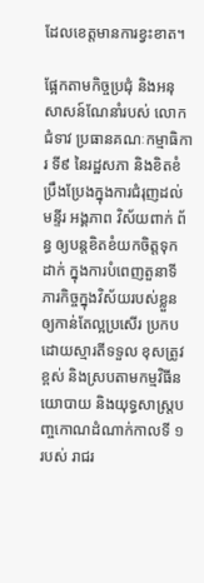ដែលខេត្តមានការខ្វះខាត។

ផ្អែកតាមកិច្ចប្រជុំ និងអនុសាសន៍ណែនាំរបស់ លោកជំទាវ ប្រធានគណៈកម្មាធិការ ទី៩ នៃរដ្ឋសភា និងខិតខំប្រឹងប្រែងក្នុងការជំរុញដល់មន្ទីរ អង្គភាព វិស័យពាក់ ព័ន្ធ ឲ្យបន្តខិតខំយកចិត្តទុកដាក់ ក្នុងការបំពេញតួនាទី ភារកិច្ចក្នុងវិស័យរបស់ខ្លួនឲ្យកាន់តែល្អប្រសើរ ប្រកបដោយស្មារតីទទួល ខុសត្រូវខ្ពស់ និងស្របតាមកម្មវិធីនយោបាយ និងយុទ្ធសាស្ត្របញ្ចកោណដំណាក់កាលទី ១ របស់ រាជរ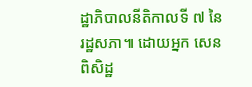ដ្ឋាភិបាលនីតិកាលទី ៧ នៃរដ្ឋសភា៕ ដោយអ្នក សេន ពិសិដ្ឋ